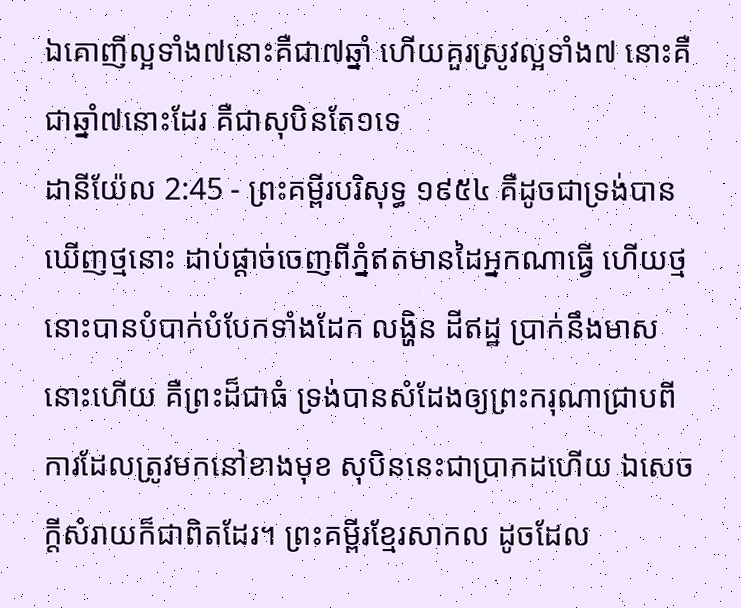ឯគោញីល្អទាំង៧នោះគឺជា៧ឆ្នាំ ហើយគួរស្រូវល្អទាំង៧ នោះគឺជាឆ្នាំ៧នោះដែរ គឺជាសុបិនតែ១ទេ
ដានីយ៉ែល 2:45 - ព្រះគម្ពីរបរិសុទ្ធ ១៩៥៤ គឺដូចជាទ្រង់បានឃើញថ្មនោះ ដាប់ផ្តាច់ចេញពីភ្នំឥតមានដៃអ្នកណាធ្វើ ហើយថ្មនោះបានបំបាក់បំបែកទាំងដែក លង្ហិន ដីឥដ្ឋ ប្រាក់នឹងមាសនោះហើយ គឺព្រះដ៏ជាធំ ទ្រង់បានសំដែងឲ្យព្រះករុណាជ្រាបពីការដែលត្រូវមកនៅខាងមុខ សុបិននេះជាប្រាកដហើយ ឯសេចក្ដីសំរាយក៏ជាពិតដែរ។ ព្រះគម្ពីរខ្មែរសាកល ដូចដែល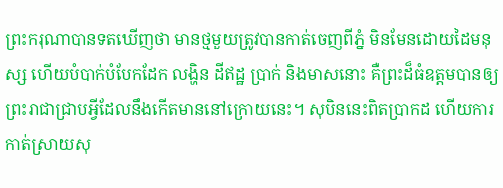ព្រះករុណាបានទតឃើញថា មានថ្មមួយត្រូវបានកាត់ចេញពីភ្នំ មិនមែនដោយដៃមនុស្ស ហើយបំបាក់បំបែកដែក លង្ហិន ដីឥដ្ឋ ប្រាក់ និងមាសនោះ គឺព្រះដ៏ធំឧត្ដមបានឲ្យព្រះរាជាជ្រាបអ្វីដែលនឹងកើតមាននៅក្រោយនេះ។ សុបិននេះពិតប្រាកដ ហើយការកាត់ស្រាយសុ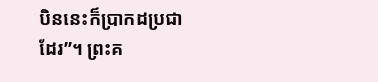បិននេះក៏ប្រាកដប្រជាដែរ”។ ព្រះគ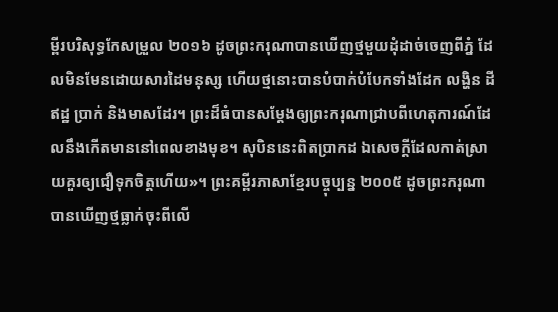ម្ពីរបរិសុទ្ធកែសម្រួល ២០១៦ ដូចព្រះករុណាបានឃើញថ្មមួយដុំដាច់ចេញពីភ្នំ ដែលមិនមែនដោយសារដៃមនុស្ស ហើយថ្មនោះបានបំបាក់បំបែកទាំងដែក លង្ហិន ដីឥដ្ឋ ប្រាក់ និងមាសដែរ។ ព្រះដ៏ធំបានសម្ដែងឲ្យព្រះករុណាជ្រាបពីហេតុការណ៍ដែលនឹងកើតមាននៅពេលខាងមុខ។ សុបិននេះពិតប្រាកដ ឯសេចក្ដីដែលកាត់ស្រាយគួរឲ្យជឿទុកចិត្តហើយ»។ ព្រះគម្ពីរភាសាខ្មែរបច្ចុប្បន្ន ២០០៥ ដូចព្រះករុណាបានឃើញថ្មធ្លាក់ចុះពីលើ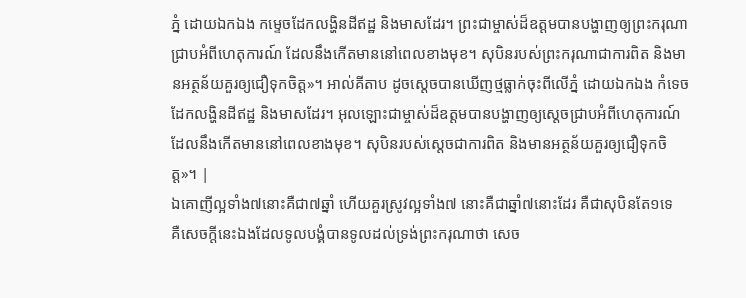ភ្នំ ដោយឯកឯង កម្ទេចដែកលង្ហិនដីឥដ្ឋ និងមាសដែរ។ ព្រះជាម្ចាស់ដ៏ឧត្ដមបានបង្ហាញឲ្យព្រះករុណាជ្រាបអំពីហេតុការណ៍ ដែលនឹងកើតមាននៅពេលខាងមុខ។ សុបិនរបស់ព្រះករុណាជាការពិត និងមានអត្ថន័យគួរឲ្យជឿទុកចិត្ត»។ អាល់គីតាប ដូចស្តេចបានឃើញថ្មធ្លាក់ចុះពីលើភ្នំ ដោយឯកឯង កំទេចដែកលង្ហិនដីឥដ្ឋ និងមាសដែរ។ អុលឡោះជាម្ចាស់ដ៏ឧត្ដមបានបង្ហាញឲ្យស្តេចជ្រាបអំពីហេតុការណ៍ ដែលនឹងកើតមាននៅពេលខាងមុខ។ សុបិនរបស់ស្តេចជាការពិត និងមានអត្ថន័យគួរឲ្យជឿទុកចិត្ត»។ |
ឯគោញីល្អទាំង៧នោះគឺជា៧ឆ្នាំ ហើយគួរស្រូវល្អទាំង៧ នោះគឺជាឆ្នាំ៧នោះដែរ គឺជាសុបិនតែ១ទេ
គឺសេចក្ដីនេះឯងដែលទូលបង្គំបានទូលដល់ទ្រង់ព្រះករុណាថា សេច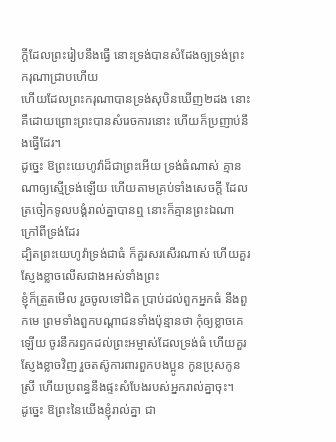ក្ដីដែលព្រះរៀបនឹងធ្វើ នោះទ្រង់បានសំដែងឲ្យទ្រង់ព្រះករុណាជ្រាបហើយ
ហើយដែលព្រះករុណាបានទ្រង់សុបិនឃើញ២ដង នោះគឺដោយព្រោះព្រះបានសំរេចការនោះ ហើយក៏ប្រញាប់នឹងធ្វើដែរ។
ដូច្នេះ ឱព្រះយេហូវ៉ាដ៏ជាព្រះអើយ ទ្រង់ធំណាស់ គ្មានណាឲ្យស្មើទ្រង់ឡើយ ហើយតាមគ្រប់ទាំងសេចក្ដី ដែលត្រចៀកទូលបង្គំរាល់គ្នាបានឮ នោះក៏គ្មានព្រះឯណាក្រៅពីទ្រង់ដែរ
ដ្បិតព្រះយេហូវ៉ាទ្រង់ជាធំ ក៏គួរសរសើរណាស់ ហើយគួរស្ញែងខ្លាចលើសជាងអស់ទាំងព្រះ
ខ្ញុំក៏ត្រួតមើល រួចចូលទៅជិត ប្រាប់ដល់ពួកអ្នកធំ នឹងពួកមេ ព្រមទាំងពួកបណ្តាជនទាំងប៉ុន្មានថា កុំឲ្យខ្លាចគេឡើយ ចូរនឹករឭកដល់ព្រះអម្ចាស់ដែលទ្រង់ធំ ហើយគួរស្ញែងខ្លាចវិញ រួចតស៊ូការពារពួកបងប្អូន កូនប្រុសកូនស្រី ហើយប្រពន្ធនឹងផ្ទះសំបែងរបស់អ្នករាល់គ្នាចុះ។
ដូច្នេះ ឱព្រះនៃយើងខ្ញុំរាល់គ្នា ជា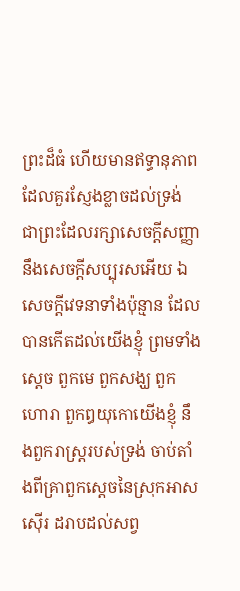ព្រះដ៏ធំ ហើយមានឥទ្ធានុភាព ដែលគួរស្ញែងខ្លាចដល់ទ្រង់ ជាព្រះដែលរក្សាសេចក្ដីសញ្ញា នឹងសេចក្ដីសប្បុរសអើយ ឯសេចក្ដីវេទនាទាំងប៉ុន្មាន ដែលបានកើតដល់យើងខ្ញុំ ព្រមទាំងស្តេច ពួកមេ ពួកសង្ឃ ពួកហោរា ពួកឰយុកោយើងខ្ញុំ នឹងពួករាស្ត្ររបស់ទ្រង់ ចាប់តាំងពីគ្រាពួកស្តេចនៃស្រុកអាសស៊ើរ ដរាបដល់សព្វ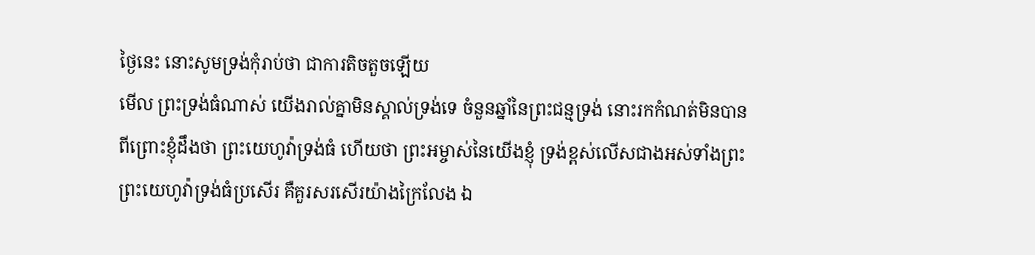ថ្ងៃនេះ នោះសូមទ្រង់កុំរាប់ថា ជាការតិចតួចឡើយ
មើល ព្រះទ្រង់ធំណាស់ យើងរាល់គ្នាមិនស្គាល់ទ្រង់ទេ ចំនួនឆ្នាំនៃព្រះជន្មទ្រង់ នោះរកកំណត់មិនបាន
ពីព្រោះខ្ញុំដឹងថា ព្រះយេហូវ៉ាទ្រង់ធំ ហើយថា ព្រះអម្ចាស់នៃយើងខ្ញុំ ទ្រង់ខ្ពស់លើសជាងអស់ទាំងព្រះ
ព្រះយេហូវ៉ាទ្រង់ធំប្រសើរ គឺគួរសរសើរយ៉ាងក្រៃលែង ឯ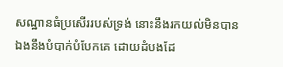សណ្ឋានធំប្រសើររបស់ទ្រង់ នោះនឹងរកយល់មិនបាន
ឯងនឹងបំបាក់បំបែកគេ ដោយដំបងដែ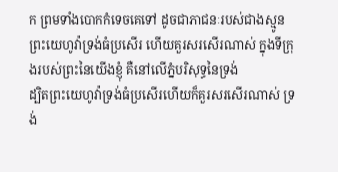ក ព្រមទាំងបោកកំទេចគេទៅ ដូចជាភាជនៈរបស់ជាងស្មូន
ព្រះយេហូវ៉ាទ្រង់ធំប្រសើរ ហើយគួរសរសើរណាស់ ក្នុងទីក្រុងរបស់ព្រះនៃយើងខ្ញុំ គឺនៅលើភ្នំបរិសុទ្ធនៃទ្រង់
ដ្បិតព្រះយេហូវ៉ាទ្រង់ធំប្រសើរហើយក៏គួរសរសើរណាស់ ទ្រង់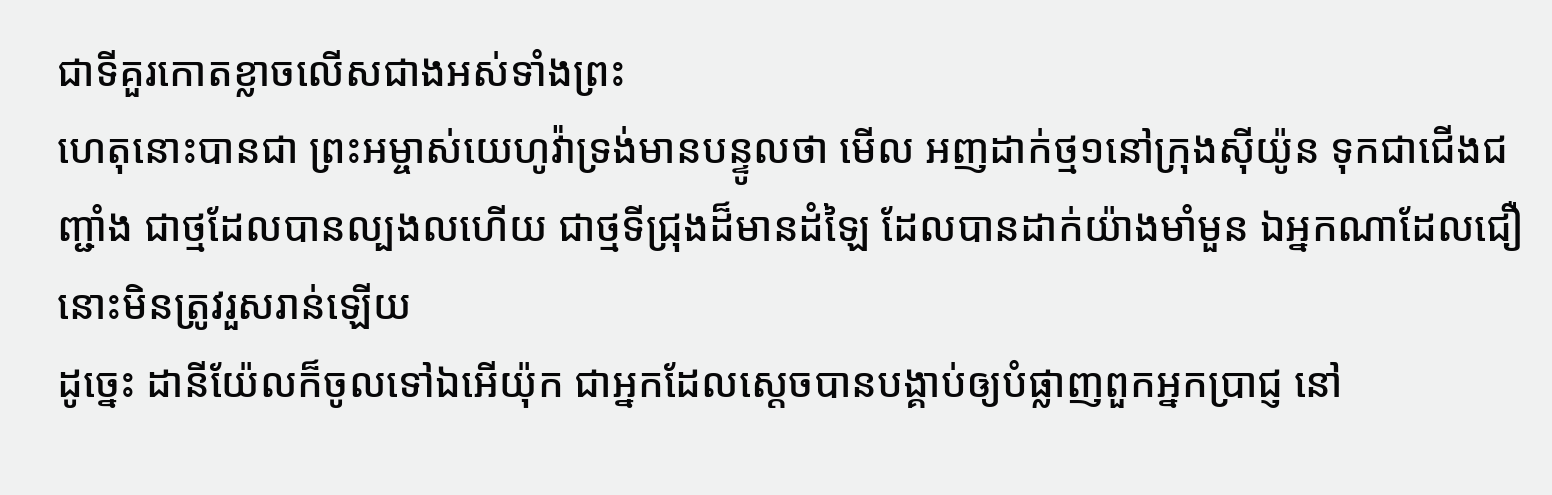ជាទីគួរកោតខ្លាចលើសជាងអស់ទាំងព្រះ
ហេតុនោះបានជា ព្រះអម្ចាស់យេហូវ៉ាទ្រង់មានបន្ទូលថា មើល អញដាក់ថ្ម១នៅក្រុងស៊ីយ៉ូន ទុកជាជើងជញ្ជាំង ជាថ្មដែលបានល្បងលហើយ ជាថ្មទីជ្រុងដ៏មានដំឡៃ ដែលបានដាក់យ៉ាងមាំមួន ឯអ្នកណាដែលជឿ នោះមិនត្រូវរួសរាន់ឡើយ
ដូច្នេះ ដានីយ៉ែលក៏ចូលទៅឯអើយ៉ុក ជាអ្នកដែលស្តេចបានបង្គាប់ឲ្យបំផ្លាញពួកអ្នកប្រាជ្ញ នៅ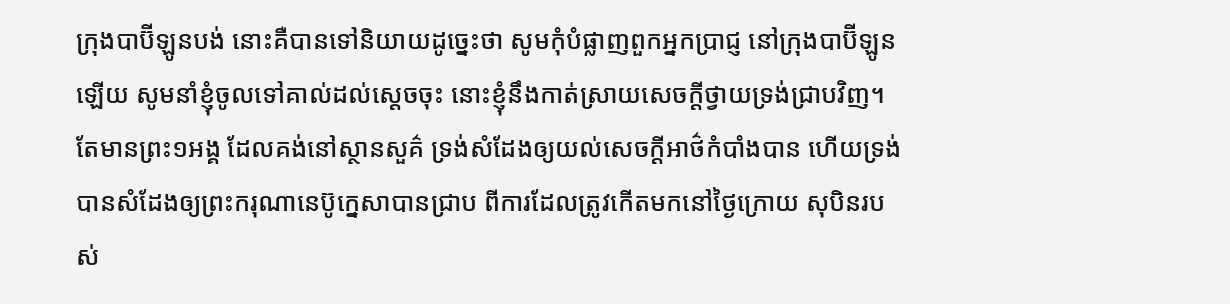ក្រុងបាប៊ីឡូនបង់ នោះគឺបានទៅនិយាយដូច្នេះថា សូមកុំបំផ្លាញពួកអ្នកប្រាជ្ញ នៅក្រុងបាប៊ីឡូនឡើយ សូមនាំខ្ញុំចូលទៅគាល់ដល់ស្តេចចុះ នោះខ្ញុំនឹងកាត់ស្រាយសេចក្ដីថ្វាយទ្រង់ជ្រាបវិញ។
តែមានព្រះ១អង្គ ដែលគង់នៅស្ថានសួគ៌ ទ្រង់សំដែងឲ្យយល់សេចក្ដីអាថ៌កំបាំងបាន ហើយទ្រង់បានសំដែងឲ្យព្រះករុណានេប៊ូក្នេសាបានជ្រាប ពីការដែលត្រូវកើតមកនៅថ្ងៃក្រោយ សុបិនរបស់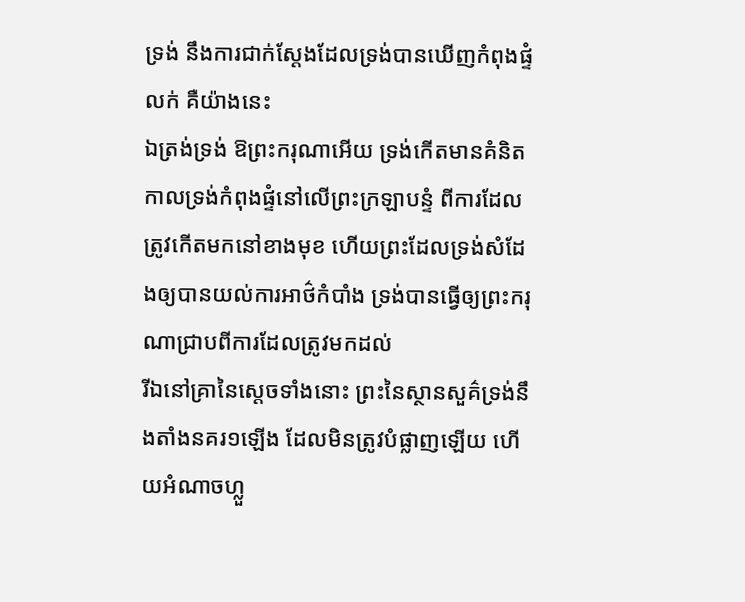ទ្រង់ នឹងការជាក់ស្តែងដែលទ្រង់បានឃើញកំពុងផ្ទំលក់ គឺយ៉ាងនេះ
ឯត្រង់ទ្រង់ ឱព្រះករុណាអើយ ទ្រង់កើតមានគំនិត កាលទ្រង់កំពុងផ្ទំនៅលើព្រះក្រឡាបន្ទំ ពីការដែលត្រូវកើតមកនៅខាងមុខ ហើយព្រះដែលទ្រង់សំដែងឲ្យបានយល់ការអាថ៌កំបាំង ទ្រង់បានធ្វើឲ្យព្រះករុណាជ្រាបពីការដែលត្រូវមកដល់
រីឯនៅគ្រានៃស្តេចទាំងនោះ ព្រះនៃស្ថានសួគ៌ទ្រង់នឹងតាំងនគរ១ឡើង ដែលមិនត្រូវបំផ្លាញឡើយ ហើយអំណាចហ្លួ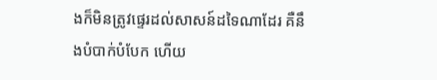ងក៏មិនត្រូវផ្ទេរដល់សាសន៍ដទៃណាដែរ គឺនឹងបំបាក់បំបែក ហើយ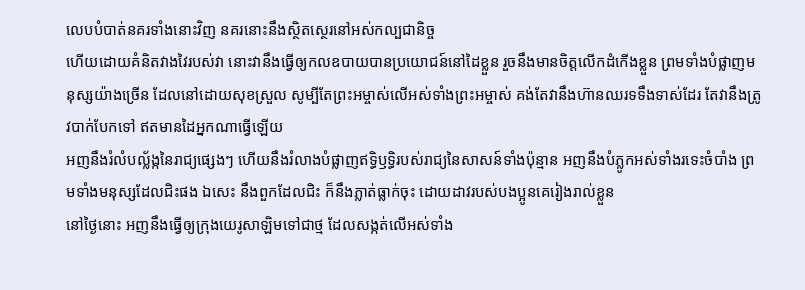លេបបំបាត់នគរទាំងនោះវិញ នគរនោះនឹងស្ថិតស្ថេរនៅអស់កល្បជានិច្ច
ហើយដោយគំនិតវាងវៃរបស់វា នោះវានឹងធ្វើឲ្យកលឧបាយបានប្រយោជន៍នៅដៃខ្លួន រួចនឹងមានចិត្តលើកដំកើងខ្លួន ព្រមទាំងបំផ្លាញមនុស្សយ៉ាងច្រើន ដែលនៅដោយសុខស្រួល សូម្បីតែព្រះអម្ចាស់លើអស់ទាំងព្រះអម្ចាស់ គង់តែវានឹងហ៊ានឈរទទឹងទាស់ដែរ តែវានឹងត្រូវបាក់បែកទៅ ឥតមានដៃអ្នកណាធ្វើឡើយ
អញនឹងរំលំបល្ល័ង្កនៃរាជ្យផ្សេងៗ ហើយនឹងរំលាងបំផ្លាញឥទ្ធិឫទ្ធិរបស់រាជ្យនៃសាសន៍ទាំងប៉ុន្មាន អញនឹងបំភ្លូកអស់ទាំងរទេះចំបាំង ព្រមទាំងមនុស្សដែលជិះផង ឯសេះ នឹងពួកដែលជិះ ក៏នឹងភ្លាត់ធ្លាក់ចុះ ដោយដាវរបស់បងប្អូនគេរៀងរាល់ខ្លួន
នៅថ្ងៃនោះ អញនឹងធ្វើឲ្យក្រុងយេរូសាឡិមទៅជាថ្ម ដែលសង្កត់លើអស់ទាំង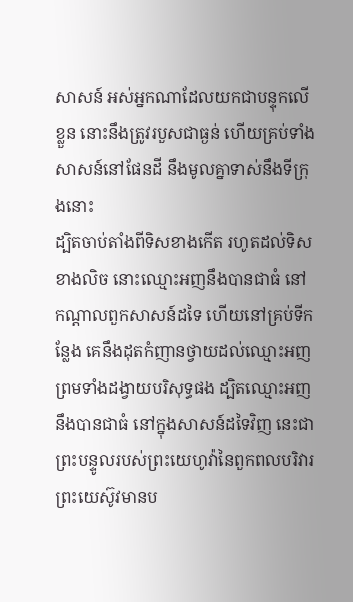សាសន៍ អស់អ្នកណាដែលយកជាបន្ទុកលើខ្លួន នោះនឹងត្រូវរបួសជាធ្ងន់ ហើយគ្រប់ទាំងសាសន៍នៅផែនដី នឹងមូលគ្នាទាស់នឹងទីក្រុងនោះ
ដ្បិតចាប់តាំងពីទិសខាងកើត រហូតដល់ទិសខាងលិច នោះឈ្មោះអញនឹងបានជាធំ នៅកណ្តាលពួកសាសន៍ដទៃ ហើយនៅគ្រប់ទីកន្លែង គេនឹងដុតកំញានថ្វាយដល់ឈ្មោះអញ ព្រមទាំងដង្វាយបរិសុទ្ធផង ដ្បិតឈ្មោះអញនឹងបានជាធំ នៅក្នុងសាសន៍ដទៃវិញ នេះជាព្រះបន្ទូលរបស់ព្រះយេហូវ៉ានៃពួកពលបរិវារ
ព្រះយេស៊ូវមានប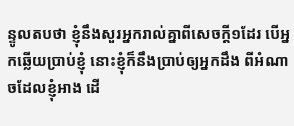ន្ទូលតបថា ខ្ញុំនឹងសួរអ្នករាល់គ្នាពីសេចក្ដី១ដែរ បើអ្នកឆ្លើយប្រាប់ខ្ញុំ នោះខ្ញុំក៏នឹងប្រាប់ឲ្យអ្នកដឹង ពីអំណាចដែលខ្ញុំអាង ដើ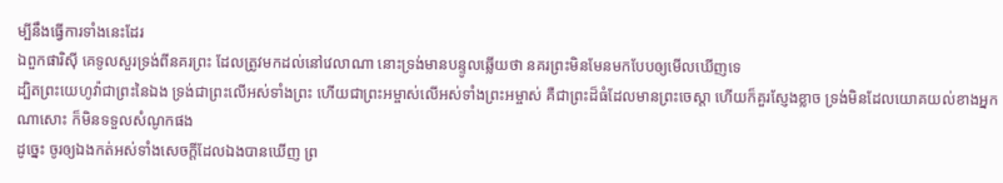ម្បីនឹងធ្វើការទាំងនេះដែរ
ឯពួកផារិស៊ី គេទូលសួរទ្រង់ពីនគរព្រះ ដែលត្រូវមកដល់នៅវេលាណា នោះទ្រង់មានបន្ទូលឆ្លើយថា នគរព្រះមិនមែនមកបែបឲ្យមើលឃើញទេ
ដ្បិតព្រះយេហូវ៉ាជាព្រះនៃឯង ទ្រង់ជាព្រះលើអស់ទាំងព្រះ ហើយជាព្រះអម្ចាស់លើអស់ទាំងព្រះអម្ចាស់ គឺជាព្រះដ៏ធំដែលមានព្រះចេស្តា ហើយក៏គួរស្ញែងខ្លាច ទ្រង់មិនដែលយោគយល់ខាងអ្នកណាសោះ ក៏មិនទទួលសំណូកផង
ដូច្នេះ ចូរឲ្យឯងកត់អស់ទាំងសេចក្ដីដែលឯងបានឃើញ ព្រ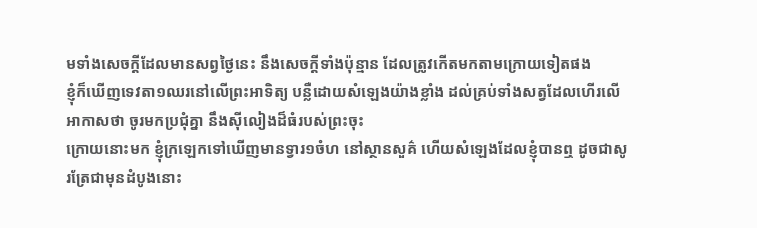មទាំងសេចក្ដីដែលមានសព្វថ្ងៃនេះ នឹងសេចក្ដីទាំងប៉ុន្មាន ដែលត្រូវកើតមកតាមក្រោយទៀតផង
ខ្ញុំក៏ឃើញទេវតា១ឈរនៅលើព្រះអាទិត្យ បន្លឺដោយសំឡេងយ៉ាងខ្លាំង ដល់គ្រប់ទាំងសត្វដែលហើរលើអាកាសថា ចូរមកប្រជុំគ្នា នឹងស៊ីលៀងដ៏ធំរបស់ព្រះចុះ
ក្រោយនោះមក ខ្ញុំក្រឡេកទៅឃើញមានទ្វារ១ចំហ នៅស្ថានសួគ៌ ហើយសំឡេងដែលខ្ញុំបានឮ ដូចជាសូរត្រែជាមុនដំបូងនោះ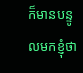ក៏មានបន្ទូលមកខ្ញុំថា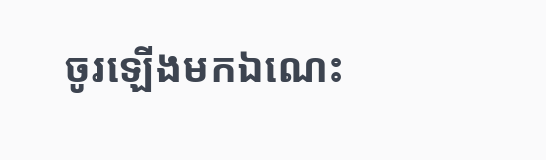ចូរឡើងមកឯណេះ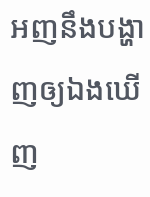អញនឹងបង្ហាញឲ្យឯងឃើញ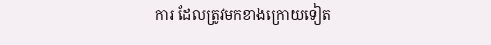ការ ដែលត្រូវមកខាងក្រោយទៀត